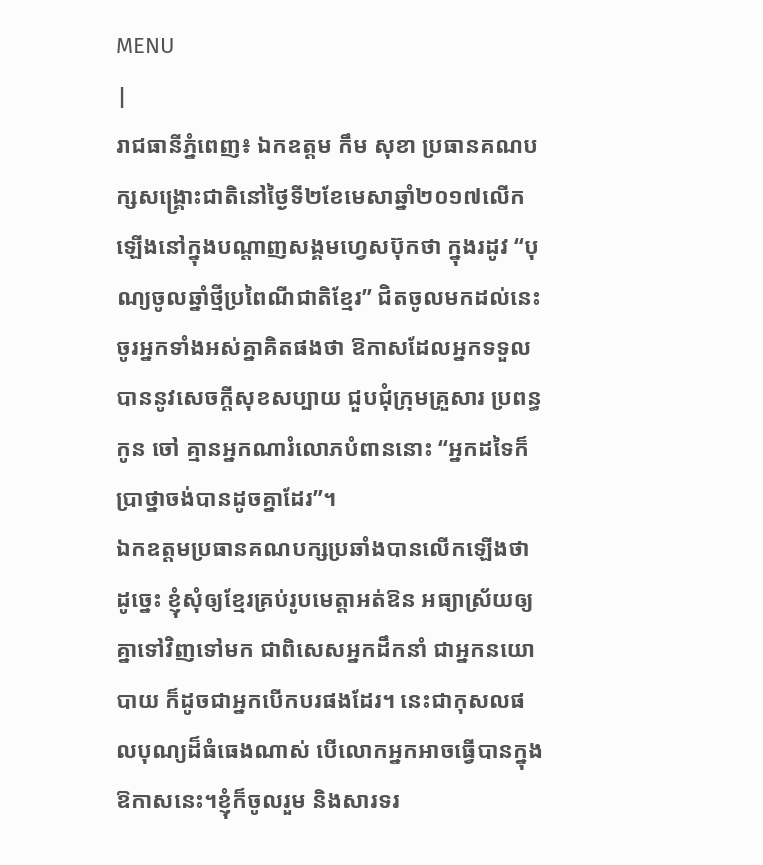MENU
|
រាជធានីភ្នំពេញ៖ ឯកឧត្តម កឹម សុខា ប្រធានគណបក្សសង្រ្គោះជាតិនៅថ្ងៃទី២ខែមេសាឆ្នាំ២០១៧លើកឡើងនៅក្នុងបណ្តាញសង្គមហ្វេសប៊ុកថា ក្នុងរដូវ “បុណ្យចូលឆ្នាំថ្មីប្រពៃណីជាតិខ្មែរ” ជិតចូលមកដល់នេះ ចូរអ្នកទាំងអស់គ្នាគិតផងថា ឱកាសដែលអ្នកទទួលបាននូវសេចក្តីសុខសប្បាយ ជួបជុំក្រុមគ្រួសារ ប្រពន្ធ កូន ចៅ គ្មានអ្នកណារំលោភបំពាននោះ “អ្នកដទៃក៏ប្រាថ្នាចង់បានដូចគ្នាដែរ”។
ឯកឧត្តមប្រធានគណបក្សប្រឆាំងបានលើកឡើងថាដូច្នេះ ខ្ញុំសុំឲ្យខ្មែរគ្រប់រូបមេត្តាអត់ឱន អធ្យាស្រ័យឲ្យគ្នាទៅវិញទៅមក ជាពិសេសអ្នកដឹកនាំ ជាអ្នកនយោបាយ ក៏ដូចជាអ្នកបើកបរផងដែរ។ នេះជាកុសលផលបុណ្យដ៏ធំធេងណាស់ បើលោកអ្នកអាចធ្វើបានក្នុងឱកាសនេះ។ខ្ញុំក៏ចូលរួម និងសារទរ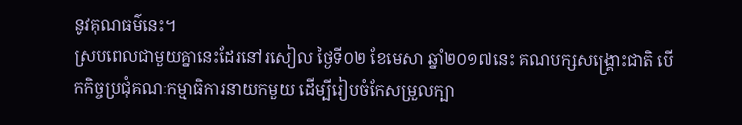នូវគុណធម៌នេះ។
ស្របពេលជាមួយគ្នានេះដែរនៅរសៀល ថ្ងៃទី០២ ខែមេសា ឆ្នាំ២០១៧នេះ គណបក្សសង្រ្គោះជាតិ បើកកិច្ចប្រជុំគណៈកម្មាធិការនាយកមួយ ដើម្បីរៀបចំកែសម្រួលក្បា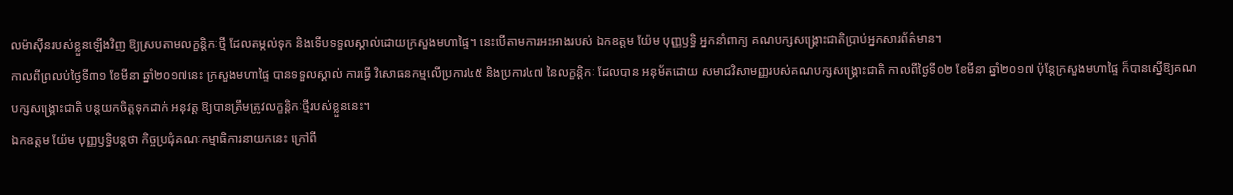លម៉ាស៊ីនរបស់ខ្លួនឡើងវិញ ឱ្យស្របតាមលក្ខន្តិកៈថ្មី ដែលតម្កល់ទុក និងទើបទទួលស្គាល់ដោយក្រសួងមហាផ្ទៃ។ នេះបើតាមការអះអាងរបស់ ឯកឧត្តម យ៉ែម បុញ្ញឫទ្ធិ អ្នកនាំពាក្យ គណបក្សសង្រ្គោះជាតិប្រាប់អ្នកសារព័ត៌មាន។
កាលពីព្រលប់ថ្ងៃទី៣១ ខែមីនា ឆ្នាំ២០១៧នេះ ក្រសួងមហាផ្ទៃ បានទទួលស្គាល់ ការធ្វើ វិសោធនកម្មលើប្រការ៤៥ និងប្រការ៤៧ នៃលក្ខនិ្តកៈ ដែលបាន អនុម័តដោយ សមាជវិសាមញ្ញរបស់គណបក្សសង្រ្គោះជាតិ កាលពីថ្ងៃទី០២ ខែមីនា ឆ្នាំ២០១៧ ប៉ុន្តែក្រសួងមហាផ្ទៃ ក៏បានស្នើឱ្យគណបក្សសង្រ្គោះជាតិ បន្តយកចិត្តទុកដាក់ អនុវត្ត ឱ្យបានត្រឹមត្រូវលក្ខនិ្តកៈថ្មីរបស់ខ្លួននេះ។
ឯកឧត្តម យ៉ែម បុញ្ញឫទ្ធិបន្តថា កិច្ចប្រជុំគណៈកម្មាធិការនាយកនេះ ក្រៅពី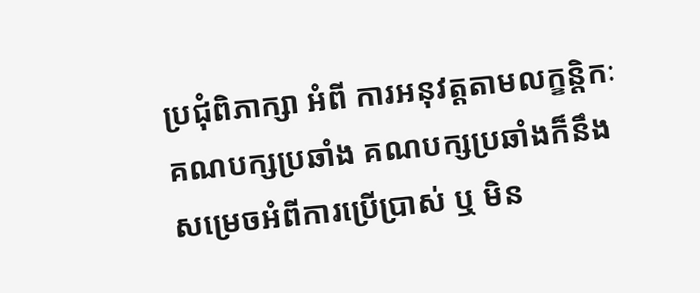ប្រជុំពិភាក្សា អំពី ការអនុវត្តតាមលក្ខន្តិកៈ គណបក្សប្រឆាំង គណបក្សប្រឆាំងក៏នឹងសម្រេចអំពីការប្រើប្រាស់ ឬ មិន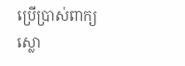ប្រើប្រាស់ពាក្យស្លោ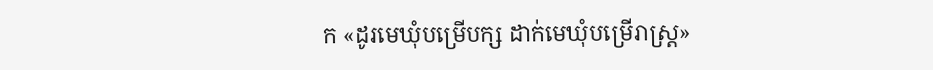ក «ដូរមេឃុំបម្រើបក្ស ដាក់មេឃុំបម្រើរាស្ត្រ»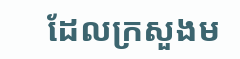ដែលក្រសួងម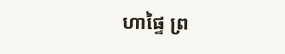ហាផ្ទៃ ព្រ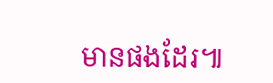មានផងដែរ៕